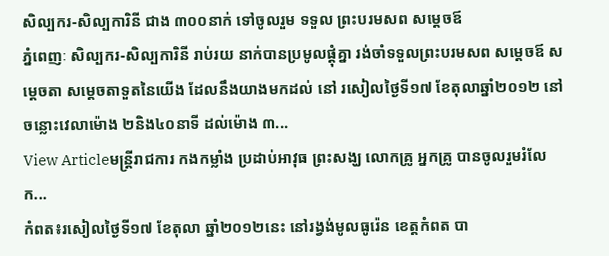សិល្បករ-សិល្បការិនី ជាង ៣០០នាក់ ទៅចូលរួម ទទួល ព្រះបរមសព សម្ដេចឪ
ភ្នំពេញៈ សិល្បករ-សិល្បការិនី រាប់រយ នាក់បានប្រមូលផ្ដុំគ្នា រង់ចាំទទួលព្រះបរមសព សម្ដេចឪ សម្ដេចតា សម្ដេចតាទួតនៃយើង ដែលនឹងយាងមកដល់ នៅ រសៀលថ្ងៃទី១៧ ខែតុលាឆ្នាំ២០១២ នៅចន្លោះវេលាម៉ោង ២និង៤០នាទី ដល់ម៉ោង ៣...
View Articleមន្ត្រីរាជការ កងកម្លាំង ប្រដាប់អាវុធ ព្រះសង្ឃ លោកគ្រូ អ្នកគ្រូ បានចូលរួមរំលែក...
កំពត៖រសៀលថ្ងៃទី១៧ ខែតុលា ឆ្នាំ២០១២នេះ នៅរង្វង់មូលធូរ៉េន ខេត្តកំពត បា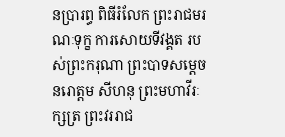នប្រារព្ធ ពិធីរំលែក ព្រះរាជមរណៈទុក្ខ ការសោយទីវង្គត របស់ព្រះករុណា ព្រះបាទសម្តេចនរោត្តម សីហនុ ព្រះមហាវីរៈក្សត្រ ព្រះវររាជ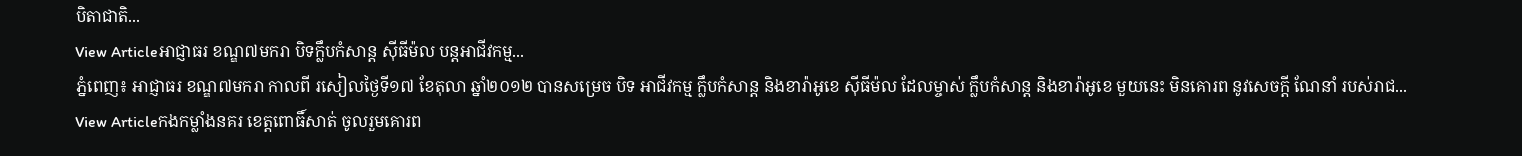បិតាជាតិ...
View Articleអាជ្ញាធរ ខណ្ឌ៧មករា បិទក្លឹបកំសាន្ត ស៊ីធីម៉ល បន្តអាជីវកម្ម...
ភ្នំពេញ៖ អាជ្ញាធរ ខណ្ឌ៧មករា កាលពី រសៀលថ្ងៃទី១៧ ខែតុលា ឆ្នាំ២០១២ បានសម្រេច បិទ អាជីវកម្ម ក្លឹបកំសាន្ត និងខារ៉ាអូខេ ស៊ីធីម៉ល ដែលម្ចាស់ ក្លឹបកំសាន្ត និងខារ៉ាអូខេ មួយនេះ មិនគោរព នូវសេចក្តី ណែនាំ របស់រាជ...
View Articleកងកម្លាំងនគរ ខេត្តពោធិ៍សាត់ ចូលរួមគោរព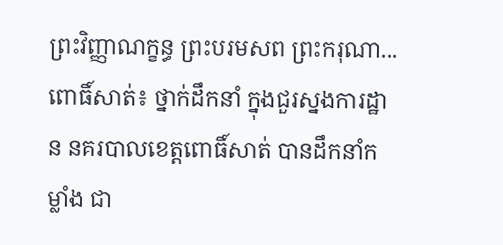ព្រះវិញ្ញាណក្ខន្ធ ព្រះបរមសព ព្រះករុណា...
ពោធិ៍សាត់៖ ថ្នាក់ដឹកនាំ ក្នុងជួរស្នងការដ្ឋាន នគរបាលខេត្តពោធិ៍សាត់ បានដឹកនាំកម្លាំង ជា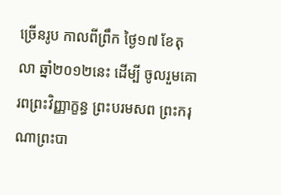ច្រើនរូប កាលពីព្រឹក ថ្ងៃ១៧ ខែតុលា ឆ្នាំ២០១២នេះ ដើម្បី ចូលរួមគោរពព្រះវិញ្ញាក្ខន្ធ ព្រះបរមសព ព្រះករុណាព្រះបា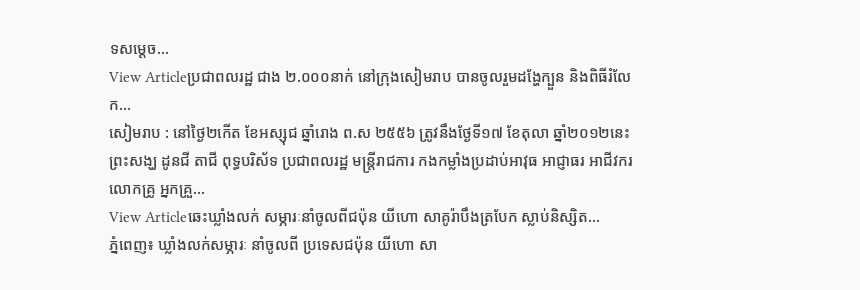ទសម្តេច...
View Articleប្រជាពលរដ្ឋ ជាង ២.០០០នាក់ នៅក្រុងសៀមរាប បានចូលរួមដង្ហែក្បួន និងពិធីរំលែក...
សៀមរាប : នៅថ្ងៃ២កើត ខែអស្សុជ ឆ្នាំរោង ព.ស ២៥៥៦ ត្រូវនឹងថ្ងែទី១៧ ខែតុលា ឆ្នាំ២០១២នេះ ព្រះសង្ឃ ដូនជី តាជី ពុទ្ធបរិស័ទ ប្រជាពលរដ្ឋ មន្ត្រីរាជការ កងកម្លាំងប្រដាប់អាវុធ អាជ្ញាធរ អាជីវករ លោកគ្រូ អ្នកគ្រួ...
View Articleឆេះឃ្លាំងលក់ សម្ភារៈនាំចូលពីជប៉ុន យីហោ សាគូរ៉ាបឹងត្របែក ស្លាប់និស្សិត...
ភ្នំពេញ៖ ឃ្លាំងលក់សម្ភារៈ នាំចូលពី ប្រទេសជប៉ុន យីហោ សា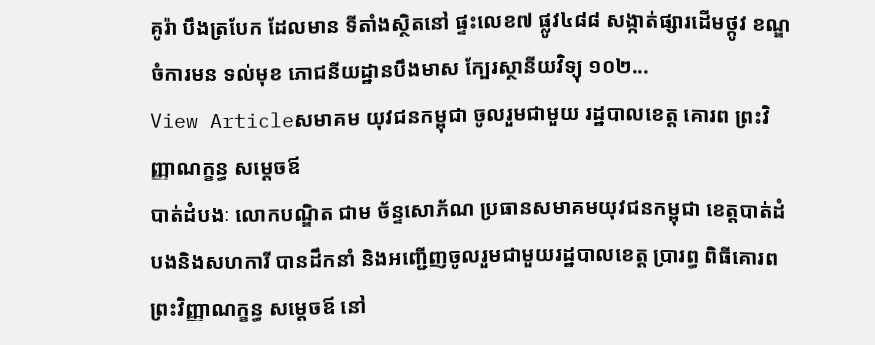គូរ៉ា បឹងត្របែក ដែលមាន ទីតាំងស្ថិតនៅ ផ្ទះលេខ៧ ផ្លូវ៤៨៨ សង្កាត់ផ្សារដើមថ្កូវ ខណ្ឌចំការមន ទល់មុខ ភោជនីយដ្ឋានបឹងមាស ក្បែរស្ថានីយវិទ្យុ ១០២...
View Articleសមាគម យុវជនកម្ពុជា ចូលរួមជាមួយ រដ្ឋបាលខេត្ត គោរព ព្រះវិញ្ញាណក្ខន្ធ សម្តេចឪ
បាត់ដំបងៈ លោកបណ្ឌិត ជាម ច័ន្ទសោភ័ណ ប្រធានសមាគមយុវជនកម្ពុជា ខេត្តបាត់ដំបងនិងសហការី បានដឹកនាំ និងអញ្ជើញចូលរួមជាមួយរដ្ឋបាលខេត្ត ប្រារព្ធ ពិធីគោរពព្រះវិញ្ញាណក្ខន្ធ សម្តេចឪ នៅ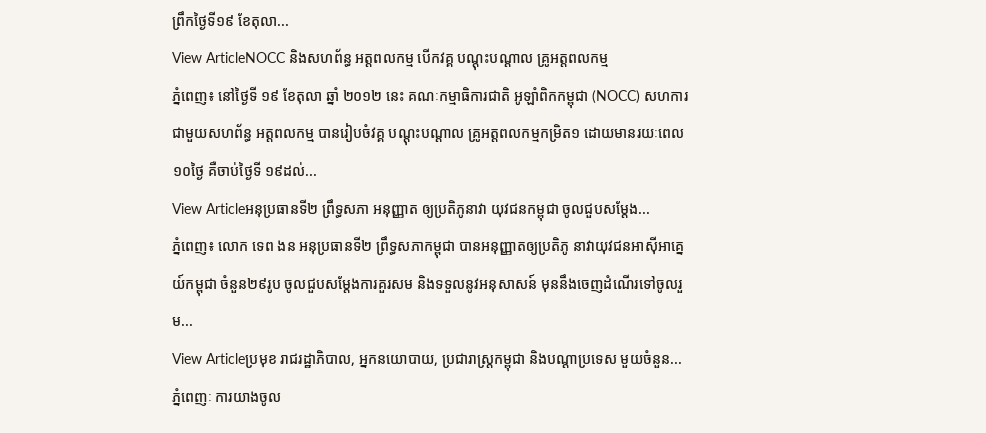ព្រឹកថ្ងៃទី១៩ ខែតុលា...
View ArticleNOCC និងសហព័ន្ធ អត្តពលកម្ម បើកវគ្គ បណ្ដុះបណ្ដាល គ្រូអត្តពលកម្ម
ភ្នំពេញ៖ នៅថ្ងៃទី ១៩ ខែតុលា ឆ្នាំ ២០១២ នេះ គណៈកម្មាធិការជាតិ អូឡាំពិកកម្ពុជា (NOCC) សហការជាមួយសហព័ន្ធ អត្តពលកម្ម បានរៀបចំវគ្គ បណ្ដុះបណ្ដាល គ្រូអត្តពលកម្មកម្រិត១ ដោយមានរយៈពេល ១០ថ្ងៃ គឺចាប់ថ្ងៃទី ១៩ដល់...
View Articleអនុប្រធានទី២ ព្រឹទ្ធសភា អនុញ្ញាត ឲ្យប្រតិភូនាវា យុវជនកម្ពុជា ចូលជួបសម្តែង...
ភ្នំពេញ៖ លោក ទេព ងន អនុប្រធានទី២ ព្រឹទ្ធសភាកម្ពុជា បានអនុញ្ញាតឲ្យប្រតិភូ នាវាយុវជនអាស៊ីអាគ្នេយ៍កម្ពុជា ចំនួន២៩រូប ចូលជួបសម្តែងការគួរសម និងទទួលនូវអនុសាសន៍ មុននឹងចេញដំណើរទៅចូលរួម...
View Articleប្រមុខ រាជរដ្ឋាភិបាល, អ្នកនយោបាយ, ប្រជារាស្រ្តកម្ពុជា និងបណ្តាប្រទេស មួយចំនួន...
ភ្នំពេញៈ ការយាងចូល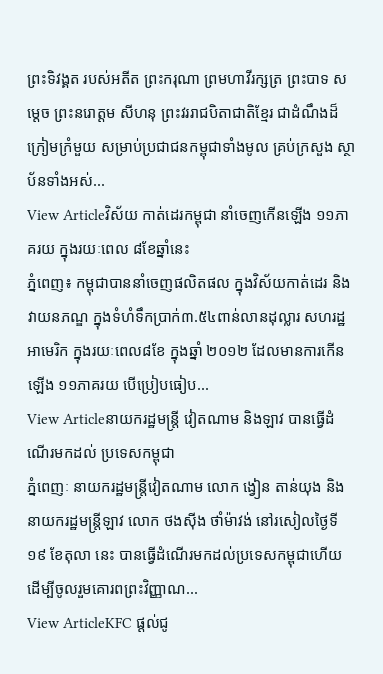ព្រះទិវង្គត របស់អតីត ព្រះករុណា ព្រមហាវីរក្សត្រ ព្រះបាទ សម្តេច ព្រះនរោត្តម សីហនុ ព្រះវររាជបិតាជាតិខ្មែរ ជាដំណឹងដ៏ក្រៀមក្រំមួយ សម្រាប់ប្រជាជនកម្ពុជាទាំងមូល គ្រប់ក្រសួង ស្ថាប័នទាំងអស់...
View Articleវិស័យ កាត់ដេរកម្ពុជា នាំចេញកើនឡើង ១១ភាគរយ ក្នុងរយៈពេល ៨ខែឆ្នាំនេះ
ភ្នំពេញ៖ កម្ពុជាបាននាំចេញផលិតផល ក្នុងវិស័យកាត់ដេរ និងវាយនភណ្ឌ ក្នុងទំហំទឹកប្រាក់៣.៥៤ពាន់លានដុល្លារ សហរដ្ឋអាមេរិក ក្នុងរយៈពេល៨ខែ ក្នុងឆ្នាំ ២០១២ ដែលមានការកើនឡើង ១១ភាគរយ បើប្រៀបធៀប...
View Articleនាយករដ្ឋមន្រ្តី វៀតណាម និងឡាវ បានធ្វើដំណើរមកដល់ ប្រទេសកម្ពុជា
ភ្នំពេញៈ នាយករដ្ឋមន្រ្តីវៀតណាម លោក ង្វៀន តាន់យុង និងនាយករដ្ឋមន្រ្តីឡាវ លោក ថងស៊ីង ថាំម៉ាវង់ នៅរសៀលថ្ងៃទី ១៩ ខែតុលា នេះ បានធ្វើដំណើរមកដល់ប្រទេសកម្ពុជាហើយ ដើម្បីចូលរួមគោរពព្រះវិញ្ញាណ...
View ArticleKFC ផ្ដល់ជូ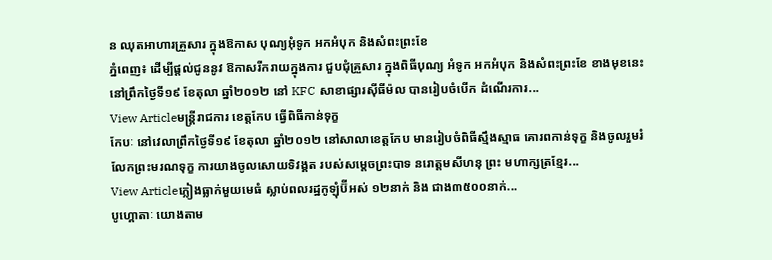ន ឈុតអាហារគ្រួសារ ក្នុងឱកាស បុណ្យអុំទូក អកអំបុក និងសំពះព្រះខែ
ភ្នំពេញ៖ ដើម្បីផ្ដល់ជូននូវ ឱកាសរីករាយក្នុងការ ជួបជុំគ្រួសារ ក្នុងពិធីបុណ្យ អំទូក អកអំបុក និងសំពះព្រះខែ ខាងមុខនេះ នៅព្រឹកថ្ងៃទី១៩ ខែតុលា ឆ្នាំ២០១២ នៅ KFC សាខាផ្សារស៊ីធីម៉ល បានរៀបចំបើក ដំណើរការ...
View Articleមន្ត្រីរាជការ ខេត្តកែប ធ្វើពិធីកាន់ទុក្ខ
កែបៈ នៅវេលាព្រឹកថ្ងៃទី១៩ ខែតុលា ឆ្នាំ២០១២ នៅសាលាខេត្តកែប មានរៀបចំពិធីស្មឹងស្មាធ គោរពកាន់ទុក្ខ និងចូលរួមរំលែកព្រះមរណទុក្ខ ការយាងចូលសោយទិវង្គត របស់សម្តេចព្រះបាទ នរោត្តមសីហនុ ព្រះ មហាក្សត្រខ្មែរ...
View Articleភ្លៀងធ្លាក់មួយមេធំ ស្លាប់ពលរដ្ឋកូឡុំប៊ីអស់ ១២នាក់ និង ជាង៣៥០០នាក់...
បូហ្គោតាៈ យោងតាម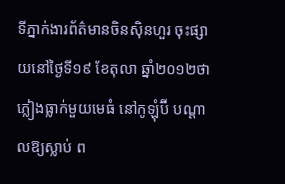ទីភ្នាក់ងារព័ត៌មានចិនស៊ិនហួរ ចុះផ្សាយនៅថ្ងៃទី១៩ ខែតុលា ឆ្នាំ២០១២ថា ភ្លៀងធ្លាក់មួយមេធំ នៅកូឡុំប៊ី បណ្ដាលឱ្យស្លាប់ ព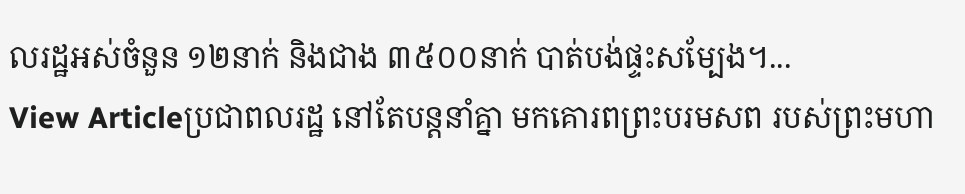លរដ្ឋអស់ចំនួន ១២នាក់ និងជាង ៣៥០០នាក់ បាត់បង់ផ្ទះសម្បែង។...
View Articleប្រជាពលរដ្ឋ នៅតែបន្តនាំគ្នា មកគោរពព្រះបរមសព របស់ព្រះមហា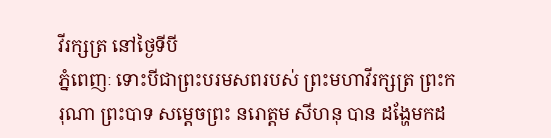វីរក្សត្រ នៅថ្ងៃទីបី
ភ្នំពេញៈ ទោះបីជាព្រះបរមសពរបស់ ព្រះមហាវីរក្សត្រ ព្រះករុណា ព្រះបាទ សម្ដេចព្រះ នរោត្តម សីហនុ បាន ដង្ហែមកដ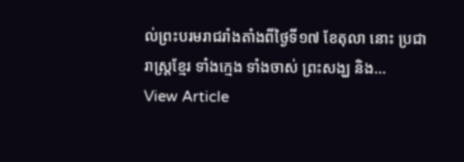ល់ព្រះបរមរាជរាំងតាំងពីថ្ងៃទី១៧ ខែតុលា នោះ ប្រជារាស្រ្ដខ្មែរ ទាំងក្មេង ទាំងចាស់ ព្រះសង្ឃ និង...
View Article